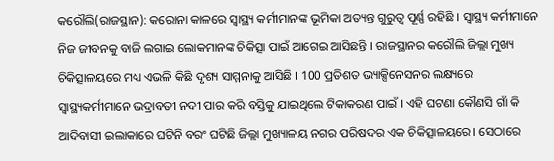କରୌଲି(ରାଜସ୍ଥାନ): କରୋନା କାଳରେ ସ୍ୱାସ୍ଥ୍ୟ କର୍ମୀମାନଙ୍କ ଭୂମିକା ଅତ୍ୟନ୍ତ ଗୁରୁତ୍ୱ ପୂର୍ଣ୍ଣ ରହିଛି । ସ୍ୱାସ୍ଥ୍ୟ କର୍ମୀମାନେ ନିଜ ଜୀବନକୁ ବାଜି ଲଗାଇ ଲୋକମାନଙ୍କ ଚିକିତ୍ସା ପାଇଁ ଆଗେଇ ଆସିଛନ୍ତି । ରାଜସ୍ଥାନର କରୌଲି ଜିଲ୍ଲା ମୁଖ୍ୟ ଚିକିତ୍ସାଳୟରେ ମଧ୍ୟ ଏଭଳି କିଛି ଦୃଶ୍ୟ ସାମ୍ମନାକୁ ଆସିଛି । 100 ପ୍ରତିଶତ ଭ୍ୟାକ୍ସିନେସନର ଲକ୍ଷ୍ୟରେ ସ୍ୱାସ୍ଥ୍ୟକର୍ମୀମାନେ ଭଦ୍ରାବତୀ ନଦୀ ପାର କରି ବସ୍ତିକୁ ଯାଇଥିଲେ ଟିକାକରଣ ପାଇଁ । ଏହି ଘଟଣା କୌଣସି ଗାଁ କି ଆଦିବାସୀ ଇଲାକାରେ ଘଟିନି ବରଂ ଘଟିଛି ଜିଲ୍ଲା ମୁଖ୍ୟାଳୟ ନଗର ପରିଷଦର ଏକ ଚିକିତ୍ସାଳୟରେ। ସେଠାରେ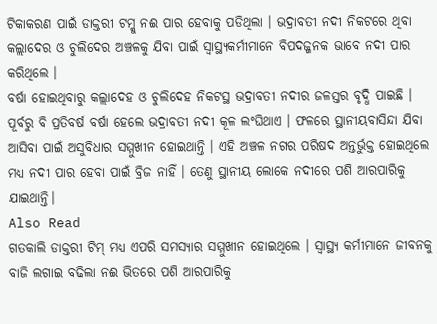ଟିକାକରଣ ପାଇଁ ଡାକ୍ତରୀ ଟମ୍କୁ ନଈ ପାର ହେବାକୁ ପଡିଥିଲା । ଭଦ୍ରାବତୀ ନଦୀ ନିକଟରେ ଥିବା କଲ୍ଲାଦେର ଓ ଚୁଲିଦେର ଅଞ୍ଚଳକୁ ଯିବା ପାଇଁ ସ୍ୱାସ୍ଥ୍ୟକର୍ମୀମାନେ ବିପଦଜ୍ଜନକ ଭାବେ ନଦୀ ପାର କରିଥିଲେ ।
ବର୍ଷା ହୋଇଥିବାରୁ କଲ୍ଲାଦେହ ଓ ଚୁଲିଦେହ ନିକଟସ୍ଥ ଭଦ୍ରାବତୀ ନଦୀର ଜଳସ୍ତର ବୃଦ୍ଧି ପାଇଛି । ପୂର୍ବରୁ ବି ପ୍ରତିବର୍ଷ ବର୍ଷା ହେଲେ ଭଦ୍ରାବତୀ ନଦୀ କୂଳ ଲଂଘିଥାଏ । ଫଳରେ ସ୍ଥାନୀୟବାସିନ୍ଦା ଯିବା ଆସିବା ପାଇଁ ଅସୁବିଧାର ସମ୍ମୁଖୀନ ହୋଇଥାନ୍ତି । ଏହି ଅଞ୍ଚଳ ନଗର ପରିଷଦ ଅନ୍ତର୍ଭୁକ୍ତ ହୋଇଥିଲେ ମଧ୍ୟ ନଦୀ ପାର ହେବା ପାଇଁ ବ୍ରିଜ ନାହିଁ । ତେଣୁ ସ୍ଥାନୀୟ ଲୋକେ ନଦୀରେ ପଶି ଆରପାରିକୁ ଯାଇଥାନ୍ତି।
Also Read
ଗତକାଲି ଡାକ୍ତରୀ ଟିମ୍ ମଧ୍ୟ ଏପରି ସମସ୍ୟାର ସମ୍ମୁଖୀନ ହୋଇଥିଲେ । ସ୍ୱାସ୍ଥ୍ୟ କର୍ମୀମାନେ ଜୀବନକୁ ବାଜି ଲଗାଇ ବଢିଲା ନଈ ଭିତରେ ପଶି ଆରପାରିକୁ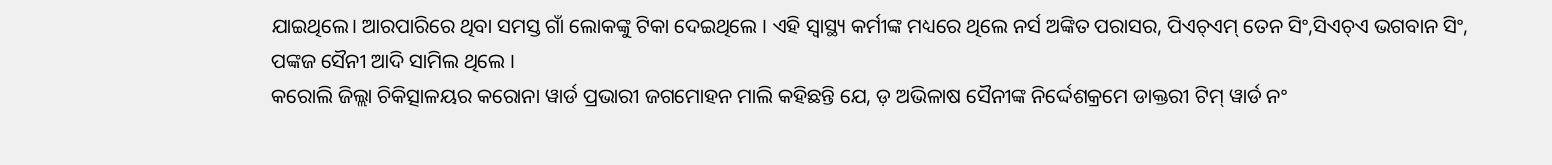ଯାଇଥିଲେ। ଆରପାରିରେ ଥିବା ସମସ୍ତ ଗାଁ ଲୋକଙ୍କୁ ଟିକା ଦେଇଥିଲେ । ଏହି ସ୍ୱାସ୍ଥ୍ୟ କର୍ମୀଙ୍କ ମଧ୍ୟରେ ଥିଲେ ନର୍ସ ଅଙ୍କିତ ପରାସର, ପିଏଚ୍ଏମ୍ ତେନ ସିଂ,ସିଏଚ୍ଏ ଭଗବାନ ସିଂ, ପଙ୍କଜ ସୈନୀ ଆଦି ସାମିଲ ଥିଲେ ।
କରୋଲି ଜିଲ୍ଲା ଚିକିତ୍ସାଳୟର କରୋନା ୱାର୍ଡ ପ୍ରଭାରୀ ଜଗମୋହନ ମାଲି କହିଛନ୍ତି ଯେ, ଡ଼ ଅଭିଳାଷ ସୈନୀଙ୍କ ନିର୍ଦ୍ଦେଶକ୍ରମେ ଡାକ୍ତରୀ ଟିମ୍ ୱାର୍ଡ ନଂ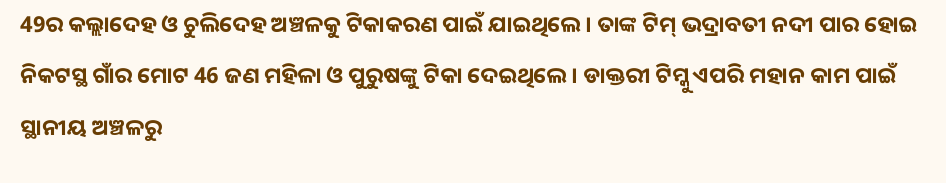49ର କଲ୍ଲାଦେହ ଓ ଚୁଲିଦେହ ଅଞ୍ଚଳକୁ ଟିକାକରଣ ପାଇଁ ଯାଇଥିଲେ । ତାଙ୍କ ଟିମ୍ ଭଦ୍ରାବତୀ ନଦୀ ପାର ହୋଇ ନିକଟସ୍ଥ ଗାଁର ମୋଟ 46 ଜଣ ମହିଳା ଓ ପୁରୁଷଙ୍କୁ ଟିକା ଦେଇଥିଲେ । ଡାକ୍ତରୀ ଟିମ୍କୁ ଏପରି ମହାନ କାମ ପାଇଁ ସ୍ଥାନୀୟ ଅଞ୍ଚଳରୁ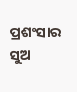ପ୍ରଶଂସାର ସୁଅ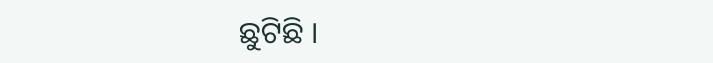ଛୁଟିଛି ।